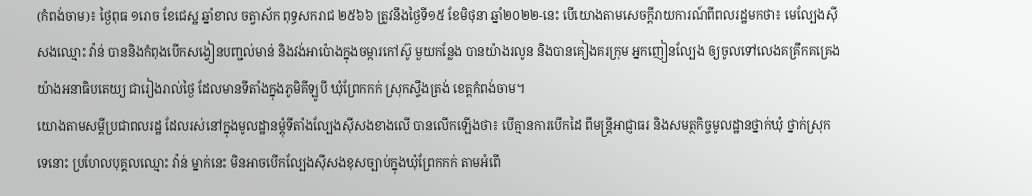(កំពង់ចាម)៖ ថ្ងៃពុធ ១រោច ខែជេស្ឋ ឆ្នាំខាល ចត្វាស័ក ពុទ្ធសករាជ ២៥៦៦ ត្រូវនឹងថ្ងៃទី១៥ ខែមិថុនា ឆ្នាំ២០២២-នេះ បើយោងតាមសេចក្តីរាយការណ៍ពីពលរដ្ឋមកថា៖ មេល្បែងស៊ីសងឈ្មោះ វ៉ាន់ បាននិងកំពុងបើកសង្វៀនបញ្ជល់មាន់ និងវង់អាប៉ោងក្នុងចម្ការកៅស៊ូ មួយកន្លែង បានយ៉ាងរលូន និងបានគៀងគរក្រុម អ្នកញៀនល្បែង ឲ្យចូលទៅលេងគគ្រឹកគគ្រេងយ៉ាងអនាធិបតេយ្យ ជារៀងរាល់ថ្ងៃ ដែលមានទីតាំងក្នុងភូមិគីឡូបី ឃុំព្រែកកក់ ស្រុកស្ទឹងត្រង់ ខេត្តកំពង់ចាម។
យោងតាមសម្ដីប្រជាពលរដ្ឋ ដែលរស់នៅក្នុងមូលដ្ឋានម្តុំទីតាំងល្បែងស៊ីសងខាងលើ បានលើកឡើងថា៖ បើគ្មានការបើកដៃ ពីមន្រ្តីអាជ្ញាធរ និងសមត្ថកិច្ចមូលដ្ឋានថ្នាក់ឃុំ ថ្នាក់ស្រុក ទេនោះ ប្រហែលបុគ្គលឈ្មោះ វ៉ាន់ ម្នាក់នេះ មិនអាចបើកល្បែងស៊ីសងខុសច្បាប់ក្នុងឃុំព្រែកកក់ តាមអំពើ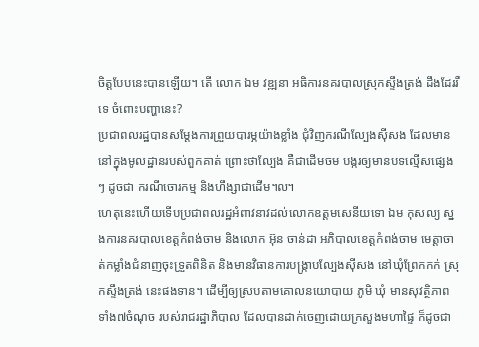ចិត្តបែបនេះបានឡើយ។ តើ លោក ឯម វឌ្ឍនា អធិការនគរបាលស្រុកស្ទឹងត្រង់ ដឹងដែររឺទេ ចំពោះបញ្ហានេះ?
ប្រជាពលរដ្ឋបានសម្ដែងការព្រួយបារម្ភយ៉ាងខ្លាំង ជុំវិញករណីល្បែងស៊ីសង ដែលមាននៅក្នុងមូលដ្ឋានរបស់ពួកគាត់ ព្រោះថាល្បែង គឺជាដើមចម បង្ករឲ្យមានបទល្មើសផ្សេងៗ ដូចជា ករណីចោរកម្ម និងហឹង្សាជាដើម៘
ហេតុនេះហើយទើបប្រជាពលរដ្ឋអំពាវនាវដល់លោកឧត្ដមសេនីយទោ ឯម កុសល្យ ស្នងការនគរបាលខេត្តកំពង់ចាម និងលោក អ៊ុន ចាន់ដា អភិបាលខេត្តកំពង់ចាម មេត្តាចាត់កម្លាំងជំនាញចុះទ្រួតពិនិត និងមានវិធានការបង្ក្រាបល្បែងស៊ីសង នៅឃុំព្រែកកក់ ស្រុកស្ទឹងត្រង់ នេះផងទាន។ ដើម្បីឲ្យស្របតាមគោលនយោបាយ ភូមិ ឃុំ មានសុវត្ថិភាពទាំង៧ចំណុច របស់រាជរដ្ឋាភិបាល ដែលបានដាក់ចេញដោយក្រសួងមហាផ្ទៃ ក៏ដូចជា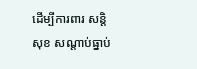ដើម្បីការពារ សន្តិសុខ សណ្តាប់ធ្នាប់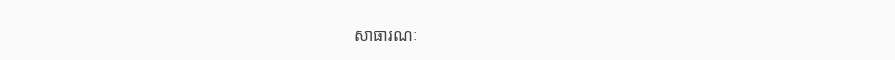សាធារណៈ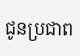ជូនប្រជាព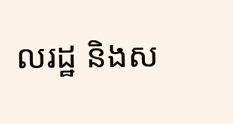លរដ្ឋ និងស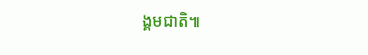ង្គមជាតិ៕